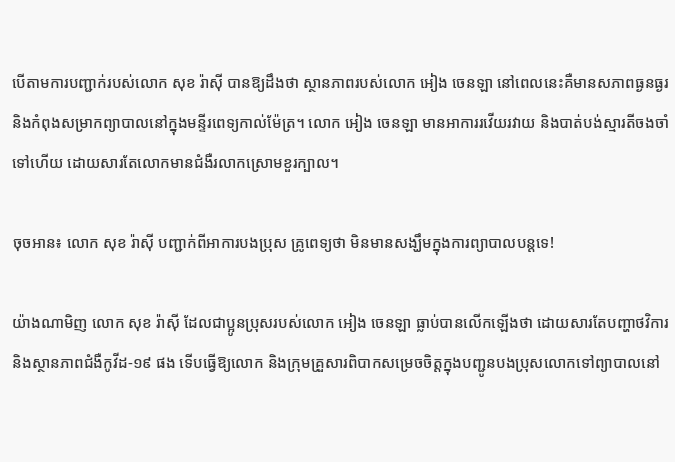បើតាមការបញ្ជាក់របស់លោក សុខ រ៉ាស៊ី បានឱ្យដឹងថា ស្ថានភាពរបស់លោក អៀង ចេនឡា នៅពេលនេះគឺមានសភាពធ្ងនធ្ងរ និងកំពុងសម្រាកព្យាបាលនៅក្នុងមន្ទីរពេទ្យកាល់ម៉ែត្រ។ លោក អៀង ចេនឡា មានអាការរវើយរវាយ និងបាត់បង់ស្មារតីចងចាំទៅហើយ ដោយសារតែលោកមានជំងឺរលាកស្រោមខួរក្បាល។

ចុចអាន៖ លោក សុខ រ៉ាស៊ី បញ្ជាក់ពីអាការបងប្រុស គ្រូពេទ្យថា មិនមានសង្ឃឹមក្នុងការព្យាបាលបន្តទេ!

យ៉ាងណាមិញ លោក សុខ រ៉ាស៊ី ដែលជាប្អូនប្រុសរបស់លោក អៀង ចេនឡា ធ្លាប់បានលើកឡើងថា ដោយសារតែបញ្ហាថវិការ និងស្ថានភាពជំងឺកូវីដ-១៩ ផង ទើបធ្វើឱ្យលោក និងក្រុមគ្រួសារពិបាកសម្រេចចិត្តក្នុងបញ្ជូនបងប្រុសលោកទៅព្យាបាលនៅ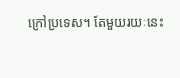ក្រៅប្រទេស។ តែមួយរយៈនេះ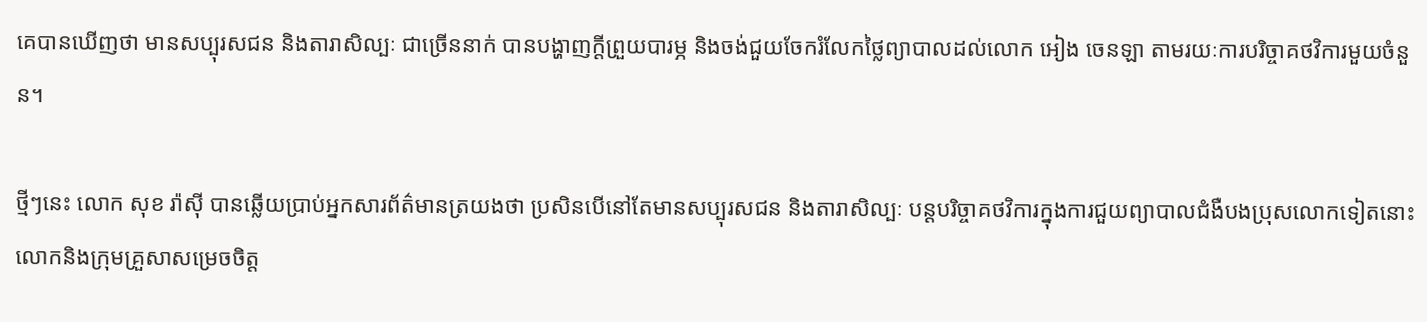គេបានឃើញថា មានសប្បុរសជន និងតារាសិល្បៈ ជាច្រើននាក់ បានបង្ហាញក្ដីព្រួយបារម្ភ និងចង់ជួយចែករំលែកថ្លៃព្យាបាលដល់លោក អៀង ចេនឡា តាមរយៈការបរិច្ចាគថវិការមួយចំនួន។

ថ្មីៗនេះ លោក សុខ រ៉ាស៊ី បានឆ្លើយប្រាប់អ្នកសារព័ត៌មានត្រយងថា ប្រសិនបើនៅតែមានសប្បុរសជន និងតារាសិល្បៈ បន្តបរិច្ចាគថវិការក្នុងការជួយព្យាបាលជំងឺបងប្រុសលោកទៀតនោះ លោកនិងក្រុមគ្រួសាសម្រេចចិត្ត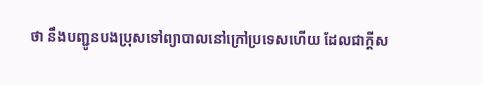ថា នឹងបញ្ជូនបងប្រុសទៅព្យាបាលនៅក្រៅប្រទេសហើយ ដែលជាក្ដីស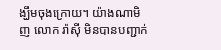ង្ឃឹមចុងក្រោយ។ យ៉ាងណាមិញ លោក រ៉ាស៊ី មិនបានបញ្ជាក់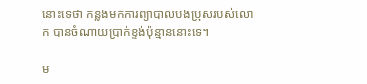នោះទេថា កន្លងមកការព្យាបាលបងប្រុសរបស់លោក បានចំណាយប្រាក់ខ្ទង់ប៉ុន្មាននោះទេ។

ម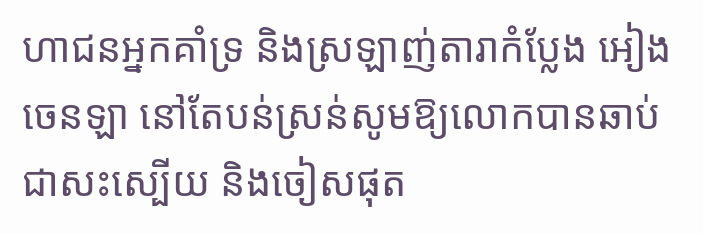ហាជនអ្នកគាំទ្រ និងស្រឡាញ់តារាកំប្លែង អៀង ចេនឡា នៅតែបន់ស្រន់សូមឱ្យលោកបានឆាប់ជាសះស្បើយ និងចៀសផុត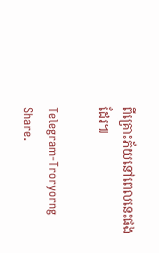ពីគ្រោះភ័យនៅពេលនេះផងដែរ៕

Telegram-Troryorng
Share.